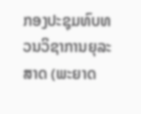ກອງປະຊຸມທົບທວນວິຊາການຍຸລະສາດ (ພະຍາດ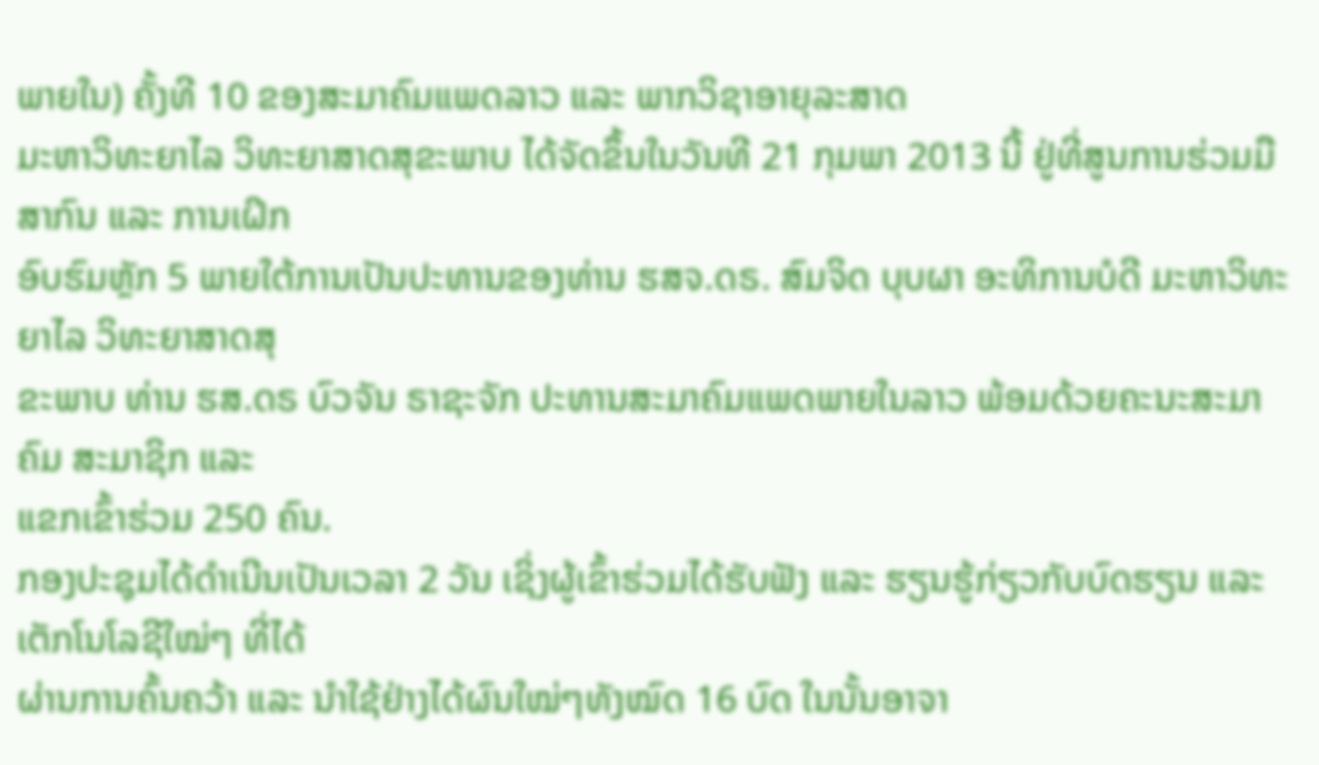ພາຍໃນ) ຄັ້ງທີ 10 ຂອງສະມາຄົມແພດລາວ ແລະ ພາກວິຊາອາຍຸລະສາດ
ມະຫາວິທະຍາໄລ ວິທະຍາສາດສຸຂະພາບ ໄດ້ຈັດຂຶ້ນໃນວັນທີ 21 ກຸມພາ 2013 ນີ້ ຢູ່ທີ່ສູນການຮ່ວມມືສາກົນ ແລະ ການເຝິກ
ອົບຮົມຫຼັກ 5 ພາຍໃຕ້ການເປັນປະທານຂອງທ່ານ ຮສຈ.ດຣ. ສົມຈິດ ບຸບຜາ ອະທິການບໍດີ ມະຫາວິທະຍາໄລ ວິທະຍາສາດສຸ
ຂະພາບ ທ່ານ ຮສ.ດຣ ບົວຈັນ ຣາຊະຈັກ ປະທານສະມາຄົມແພດພາຍໃນລາວ ພ້ອມດ້ວຍຄະນະສະມາຄົມ ສະມາຊິກ ແລະ
ແຂກເຂົ້າຮ່ວມ 250 ຄົນ.
ກອງປະຊຸມໄດ້ດຳເນີນເປັນເວລາ 2 ວັນ ເຊິ່ງຜູ້ເຂົ້າຮ່ວມໄດ້ຮັບຟັງ ແລະ ຮຽນຮູ້ກ່ຽວກັບບົດຮຽນ ແລະ ເຕັກໂນໂລຊີໃໝ່ໆ ທີ່ໄດ້
ຜ່ານການຄົ້ນຄວ້າ ແລະ ນຳໃຊ້ຢ່າງໄດ້ຜົນໃໝ່ໆທັງໝົດ 16 ບົດ ໃນນັ້ນອາຈາ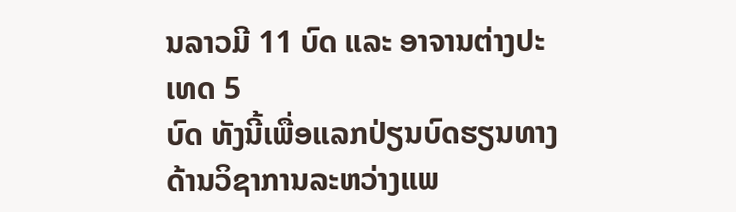ນລາວມີ 11 ບົດ ແລະ ອາຈານຕ່າງປະເທດ 5
ບົດ ທັງນີ້ເພື່ອແລກປ່ຽນບົດຮຽນທາງດ້ານວິຊາການລະຫວ່າງແພ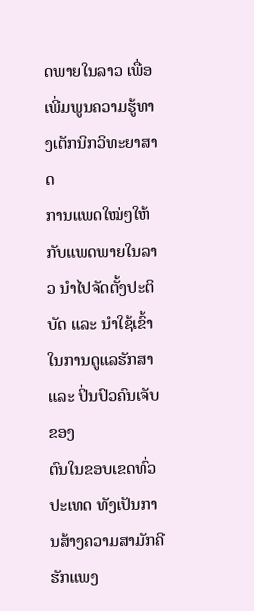ດພາຍໃນລາວ ເພື່ອເພີ່ມພູນຄວາມຮູ້ທາງເຕັກນິກວິທະຍາສາດ
ການແພດໃໝ່ໆໃຫ້ກັບແພດພາຍໃນລາວ ນຳໄປຈັດຕັ້ງປະຕິບັດ ແລະ ນຳໃຊ້ເຂົ້າໃນການດູແລຮັກສາ ແລະ ປິ່ນປົວຄົນເຈັບຂອງ
ຕົນໃນຂອບເຂດທົ່ວປະເທດ ທັງເປັນການສ້າງຄວາມສາມັກຄີຮັກແພງ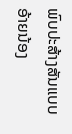ພົບປະສ້າງສັນແບບອ້າຍນ້ອງ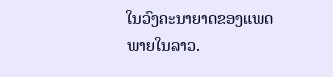ໃນວົງຄະນາຍາດຂອງແພດ
ພາຍໃນລາວ.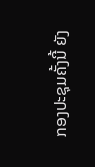ກອງປະຊຸມຄັ້ງນີ້ ຍັງ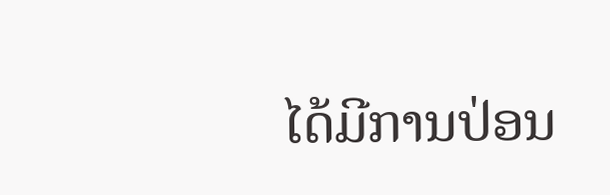ໄດ້ມີການປ່ອນ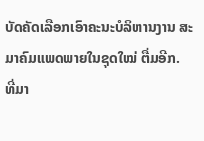ບັດຄັດເລືອກເອົາຄະນະບໍລິຫານງານ ສະມາຄົມແພດພາຍໃນຊຸດໃໝ່ ຕື່ມອີກ.
ທີ່ມາ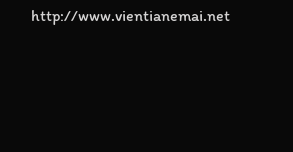http://www.vientianemai.net